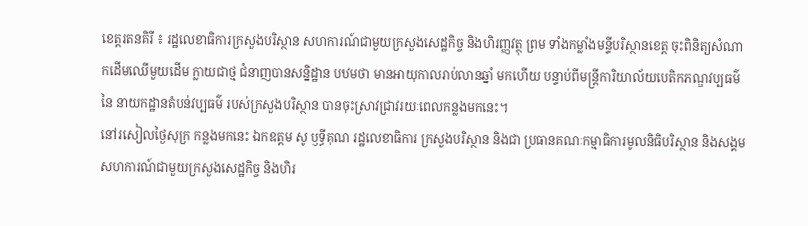ខេត្តរតនគិរី ៖ រដ្ឋលេខាធិការក្រសួងបរិស្ថាន សហការណ៍ជាមួយក្រសួងសេដ្ឋកិច្ច និងហិរញ្ញវត្ថុ ព្រម ទាំងកម្លាំងមន្ទីបរិស្ថានខេត្ត ចុះពិនិត្យសំណាកដើមឈើមួយដើម ក្លាយជាថ្ម ជំនាញបានសន្និដ្ឋាន បឋមថា មានអាយុកាលរាប់លានឆ្នាំ មកហើយ បន្ទាប់ពីមន្ត្រីការិយាល័យបេតិកភណ្ឌវប្បធម៌ នៃ នាយកដ្ឋានតំបន់វប្បធម៌ របស់ក្រសួងបរិស្ថាន បានចុះស្រាវជ្រាវរយៈពេលកន្លងមកនេះ។
នៅរសៀលថ្ងៃសុក្រ កន្លងមកនេះ ឯកឧត្ដម សូ ឫទ្ធីគុណ រដ្ឋលេខាធិការ ក្រសួងបរិស្ថាន និងជា ប្រធានគណៈកម្មាធិការមូលនិធិបរិស្ថាន និងសង្គម សហការណ៍ជាមួយក្រសួងសេដ្ឋកិច្ច និងហិរ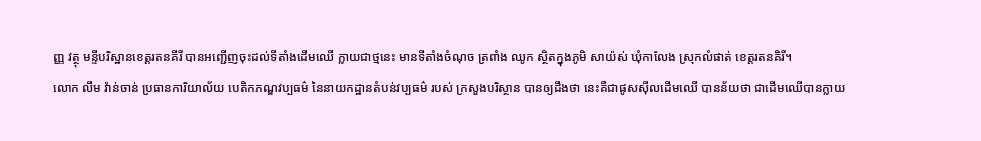ញ្ញ វត្ថុ មន្ទីបរិស្ឋានខេត្តរតនគីរី បានអញ្ជើញចុះដល់ទីតាំងដើមឈើ ក្លាយជាថ្មនេះ មានទីតាំងចំណុច ត្រពាំង ឈូក ស្ថិតក្នុងភូមិ សាយ៉ស់ ឃុំកាលែង ស្រុកលំផាត់ ខេត្តរតនគិរី។
លោក លឹម វ៉ាន់ចាន់ ប្រធានការិយាល័យ បេតិកភណ្ឌវប្បធម៌ នៃនាយកដ្ឋានតំបន់វប្បធម៌ របស់ ក្រសួងបរិស្ថាន បានឲ្យដឹងថា នេះគឺជាផូសស៊ីលដើមឈើ បានន័យថា ជាដើមឈើបានក្លាយ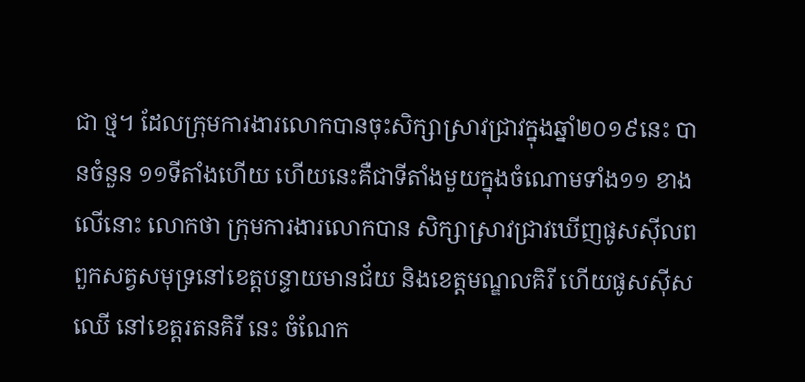ជា ថ្ម។ ដែលក្រុមការងារលោកបានចុះសិក្សាស្រាវជ្រាវក្នុងឆ្នាំ២០១៩នេះ បានចំនួន ១១ទីតាំងហើយ ហើយនេះគឺជាទីតាំងមួយក្នុងចំណោមទាំង១១ ខាងលើនោះ លោកថា ក្រុមការងារលោកបាន សិក្សាស្រាវជ្រាវឃើញផូសស៊ីលពពួកសត្វសមុទ្រនៅខេត្តបន្ទាយមានជ័យ និងខេត្តមណ្ឌលគិរី ហើយផូសស៊ីសឈើ នៅខេត្តរតនគិរី នេះ ចំណែក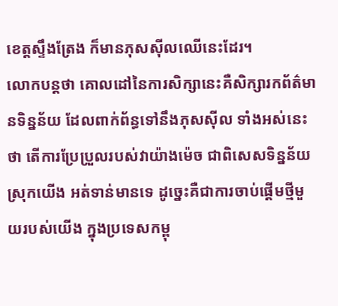ខេត្តស្ទឹងត្រែង ក៏មានភុសស៊ីលឈើនេះដែរ។
លោកបន្តថា គោលដៅនៃការសិក្សានេះគឺសិក្សារកព័ត៌មានទិន្នន័យ ដែលពាក់ព័ន្ធទៅនឹងភុសស៊ីល ទាំងអស់នេះថា តើការប្រែប្រួលរបស់វាយ៉ាងម៉េច ជាពិសេសទិន្នន័យស្រុកយើង អត់ទាន់មានទេ ដូច្នេះគឺជាការចាប់ផ្ដើមថ្មីមួយរបស់យើង ក្នុងប្រទេសកម្ពុ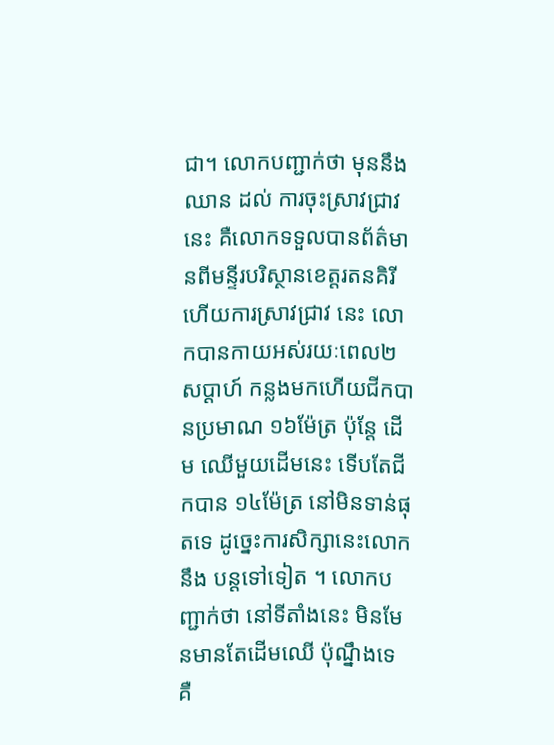ជា។ លោកបញ្ជាក់ថា មុននឹងឈាន ដល់ ការចុះស្រាវជ្រាវនេះ គឺលោកទទួលបានព័ត៌មានពីមន្ទីរបរិស្ថានខេត្តរតនគិរី ហើយការស្រាវជ្រាវ នេះ លោកបានកាយអស់រយៈពេល២សប្ដាហ៍ កន្លងមកហើយជីកបានប្រមាណ ១៦ម៉ែត្រ ប៉ុន្តែ ដើម ឈើមួយដើមនេះ ទើបតែជីកបាន ១៤ម៉ែត្រ នៅមិនទាន់ផុតទេ ដូច្នេះការសិក្សានេះលោកនឹង បន្តទៅទៀត ។ លោកបញ្ជាក់ថា នៅទីតាំងនេះ មិនមែនមានតែដើមឈើ ប៉ុណ្នឹងទេ គឺ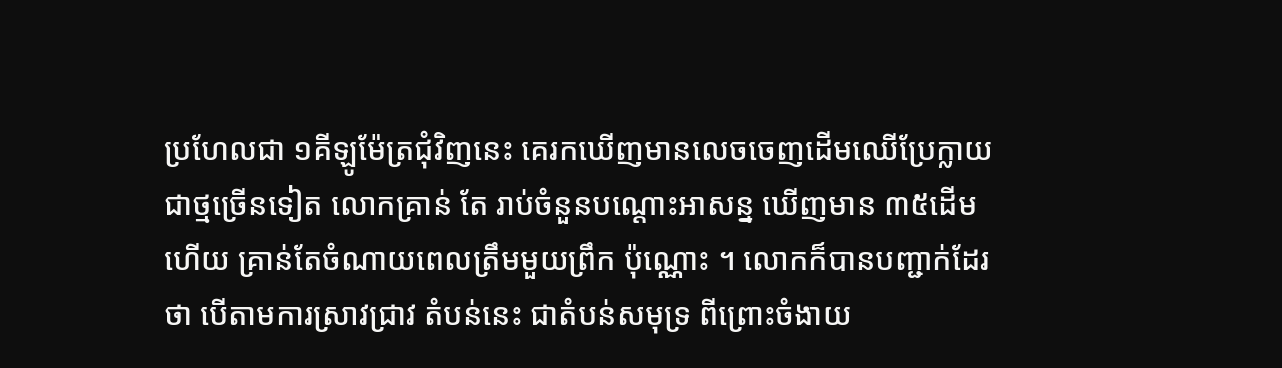ប្រហែលជា ១គីឡូម៉ែត្រជុំវិញនេះ គេរកឃើញមានលេចចេញដើមឈើប្រែក្លាយជាថ្មច្រើនទៀត លោកគ្រាន់ តែ រាប់ចំនួនបណ្ដោះអាសន្ន ឃើញមាន ៣៥ដើមហើយ គ្រាន់តែចំណាយពេលត្រឹមមួយព្រឹក ប៉ុណ្ណោះ ។ លោកក៏បានបញ្ជាក់ដែរថា បើតាមការស្រាវជ្រាវ តំបន់នេះ ជាតំបន់សមុទ្រ ពីព្រោះចំងាយ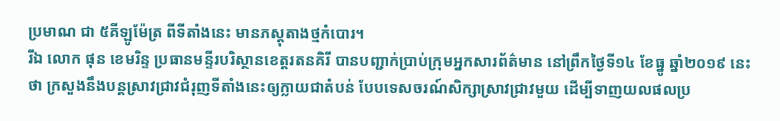ប្រមាណ ជា ៥គីឡូម៉ែត្រ ពីទីតាំងនេះ មានភស្ដុតាងថ្មកំបោរ។
រីឯ លោក ផុន ខេមរិន្ទ ប្រធានមន្ទីរបរិស្ថានខេត្តរតនគិរី បានបញ្ជាក់ប្រាប់ក្រុមអ្នកសារព័ត៌មាន នៅព្រឹកថ្ងៃទី១៤ ខែធ្នូ ឆ្នាំ២០១៩ នេះថា ក្រសួងនឹងបន្តស្រាវជ្រាវជំរុញទីតាំងនេះឲ្យក្លាយជាតំបន់ បែបទេសចរណ៍សិក្សាស្រាវជ្រាវមួយ ដើម្បីទាញយលផលប្រ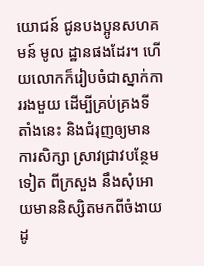យោជន៍ ជូនបងប្អូនសហគមន៍ មូល ដ្ឋានផងដែរ។ ហើយលោកក៏រៀបចំជាស្នាក់ការរងមួយ ដើម្បីគ្រប់គ្រងទីតាំងនេះ និងជំរុញឲ្យមាន ការសិក្សា ស្រាវជ្រាវបន្ថែមទៀត ពីក្រសួង នឹងសុំអោយមាននិស្សិតមកពីចំងាយ ដូ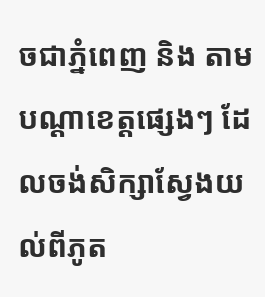ចជាភ្នំពេញ និង តាមបណ្ដាខេត្តផ្សេងៗ ដែលចង់សិក្សាស្វែងយល់ពីភូត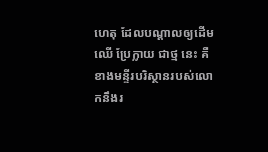ហេតុ ដែលបណ្ដាលឲ្យដើមឈើ ប្រែក្លាយ ជាថ្ម នេះ គឺខាងមន្ទីរបរិស្ថានរបស់លោកនឹងរ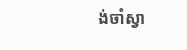ង់ចាំស្វា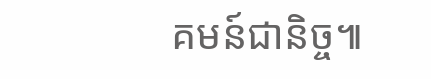គមន៍ជានិច្ច៕